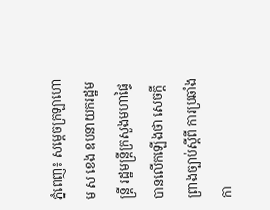ភ្នំពេញ៖ សម្ដេចក្រឡាហោម ស ខេង ឧបនាយករដ្ឋមន្រ្តី រដ្ឋមន្រ្តីក្រសួងមហាផ្ទៃ បានលើកឡើងថា សេចក្ដីព្រាងច្បាប់ស្ដីពី ការប្រឆាំងកា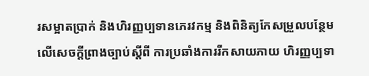រសម្អាតប្រាក់ និងហិរញ្ញប្បទានភេរវកម្ម និងពិនិត្យកែសម្រួលបន្ថែម លើសេចក្តីព្រាងច្បាប់ស្តីពី ការប្រឆាំងការរីកសាយភាយ ហិរញ្ញប្បទា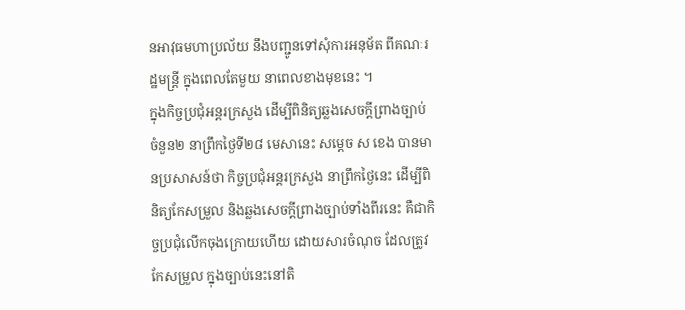នអាវុធមហាប្រល័យ នឹងបញ្ជូនទៅសុំការអនុម័ត ពីគណៈរដ្ឋមន្ត្រី ក្នុងពេលតែមួយ នាពេលខាងមុខនេះ ។
ក្នុងកិច្ចប្រជុំអន្តរក្រសួង ដើម្បីពិនិត្យឆ្លងសេចក្តីព្រាងច្បាប់ចំនួន២ នាព្រឹកថ្ងៃទី២៨ មេសានេះ សម្តេច ស ខេង បានមានប្រសាសន៍ថា កិច្ចប្រជុំអន្តរក្រសួង នាព្រឹកថ្ងៃនេះ ដើម្បីពិនិត្យកែសម្រួល និងឆ្លងសេចក្ដីព្រាងច្បាប់ទាំងពីរនេះ គឺជាកិច្ចប្រជុំលើកចុងក្រោយហើយ ដោយសារចំណុច ដែលត្រូវកែសម្រួល ក្នុងច្បាប់នេះនៅតិ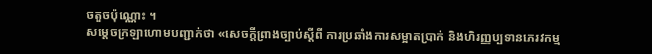ចតួចប៉ុណ្ណោះ ។
សម្ដេចក្រឡាហោមបញ្ជាក់ថា «សេចក្ដីព្រាងច្បាប់ស្ដីពី ការប្រឆាំងការសម្អាតប្រាក់ និងហិរញ្ញប្បទានភេរវកម្ម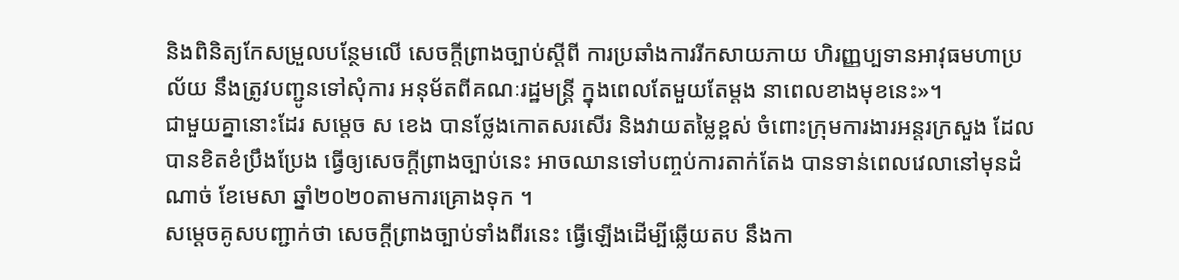និងពិនិត្យកែសម្រួលបន្ថែមលើ សេចក្តីព្រាងច្បាប់ស្តីពី ការប្រឆាំងការរីកសាយភាយ ហិរញ្ញប្បទានអាវុធមហាប្រល័យ នឹងត្រូវបញ្ជូនទៅសុំការ អនុម័តពីគណៈរដ្ឋមន្ត្រី ក្នុងពេលតែមួយតែម្ដង នាពេលខាងមុខនេះ»។
ជាមួយគ្នានោះដែរ សម្ដេច ស ខេង បានថ្លែងកោតសរសើរ និងវាយតម្លៃខ្ពស់ ចំពោះក្រុមការងារអន្តរក្រសួង ដែលបានខិតខំប្រឹងប្រែង ធ្វើឲ្យសេចក្ដីព្រាងច្បាប់នេះ អាចឈានទៅបញ្ចប់ការតាក់តែង បានទាន់ពេលវេលានៅមុនដំណាច់ ខែមេសា ឆ្នាំ២០២០តាមការគ្រោងទុក ។
សម្ដេចគូសបញ្ជាក់ថា សេចក្ដីព្រាងច្បាប់ទាំងពីរនេះ ធ្វើឡើងដើម្បីឆ្លើយតប នឹងកា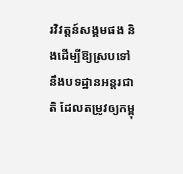រវិវត្តន៍សង្គមផង និងដើម្បីឱ្យស្របទៅ នឹងបទដ្ឋានអន្តរជាតិ ដែលតម្រូវឲ្យកម្ពុ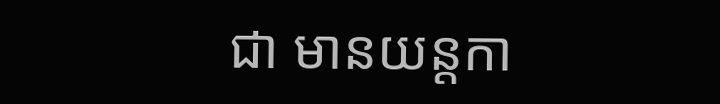ជា មានយន្តកា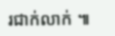រជាក់លាក់ ៕